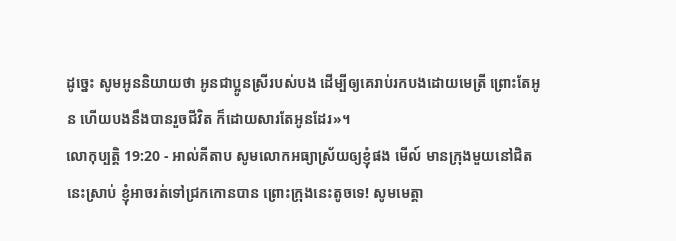ដូច្នេះ សូមអូននិយាយថា អូនជាប្អូនស្រីរបស់បង ដើម្បីឲ្យគេរាប់រកបងដោយមេត្រី ព្រោះតែអូន ហើយបងនឹងបានរួចជីវិត ក៏ដោយសារតែអូនដែរ»។
លោកុប្បត្តិ 19:20 - អាល់គីតាប សូមលោកអធ្យាស្រ័យឲ្យខ្ញុំផង មើល៍ មានក្រុងមួយនៅជិតនេះស្រាប់ ខ្ញុំអាចរត់ទៅជ្រកកោនបាន ព្រោះក្រុងនេះតូចទេ! សូមមេត្តា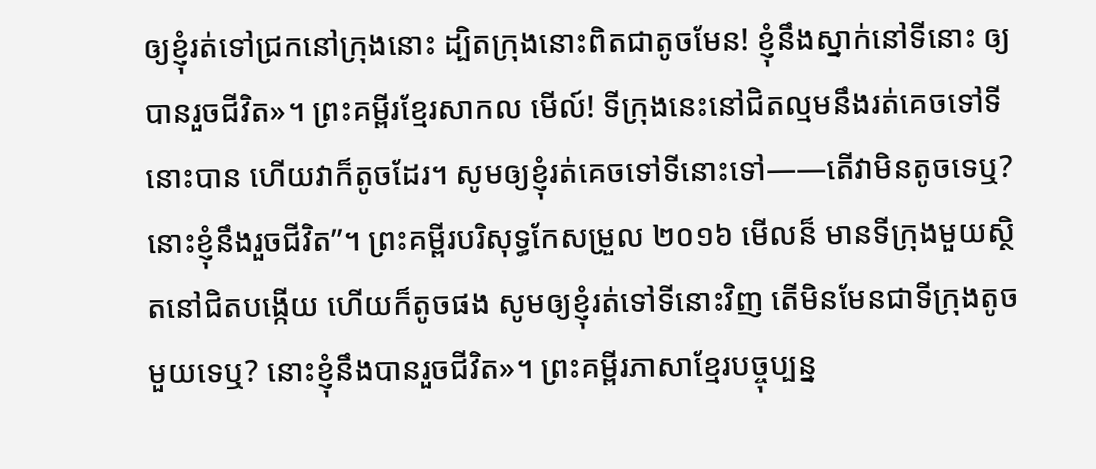ឲ្យខ្ញុំរត់ទៅជ្រកនៅក្រុងនោះ ដ្បិតក្រុងនោះពិតជាតូចមែន! ខ្ញុំនឹងស្នាក់នៅទីនោះ ឲ្យបានរួចជីវិត»។ ព្រះគម្ពីរខ្មែរសាកល មើល៍! ទីក្រុងនេះនៅជិតល្មមនឹងរត់គេចទៅទីនោះបាន ហើយវាក៏តូចដែរ។ សូមឲ្យខ្ញុំរត់គេចទៅទីនោះទៅ——តើវាមិនតូចទេឬ? នោះខ្ញុំនឹងរួចជីវិត”។ ព្រះគម្ពីរបរិសុទ្ធកែសម្រួល ២០១៦ មើលន៏ មានទីក្រុងមួយស្ថិតនៅជិតបង្កើយ ហើយក៏តូចផង សូមឲ្យខ្ញុំរត់ទៅទីនោះវិញ តើមិនមែនជាទីក្រុងតូចមួយទេឬ? នោះខ្ញុំនឹងបានរួចជីវិត»។ ព្រះគម្ពីរភាសាខ្មែរបច្ចុប្បន្ន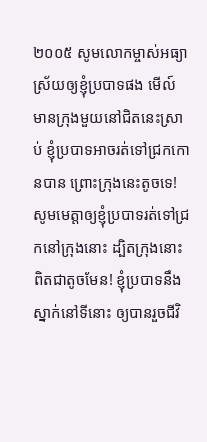២០០៥ សូមលោកម្ចាស់អធ្យាស្រ័យឲ្យខ្ញុំប្របាទផង មើល៍ មានក្រុងមួយនៅជិតនេះស្រាប់ ខ្ញុំប្របាទអាចរត់ទៅជ្រកកោនបាន ព្រោះក្រុងនេះតូចទេ! សូមមេត្តាឲ្យខ្ញុំប្របាទរត់ទៅជ្រកនៅក្រុងនោះ ដ្បិតក្រុងនោះពិតជាតូចមែន! ខ្ញុំប្របាទនឹងស្នាក់នៅទីនោះ ឲ្យបានរួចជីវិ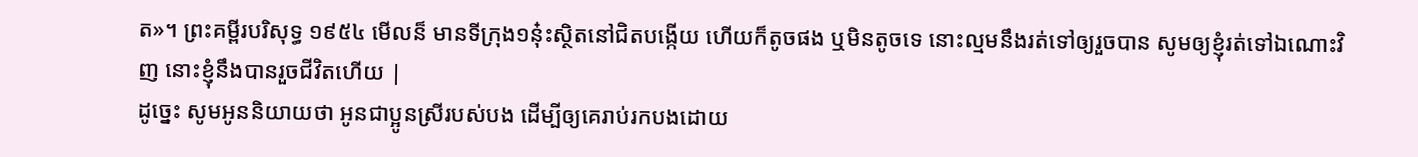ត»។ ព្រះគម្ពីរបរិសុទ្ធ ១៩៥៤ មើលន៏ មានទីក្រុង១នុ៎ះស្ថិតនៅជិតបង្កើយ ហើយក៏តូចផង ឬមិនតូចទេ នោះល្មមនឹងរត់ទៅឲ្យរួចបាន សូមឲ្យខ្ញុំរត់ទៅឯណោះវិញ នោះខ្ញុំនឹងបានរួចជីវិតហើយ |
ដូច្នេះ សូមអូននិយាយថា អូនជាប្អូនស្រីរបស់បង ដើម្បីឲ្យគេរាប់រកបងដោយ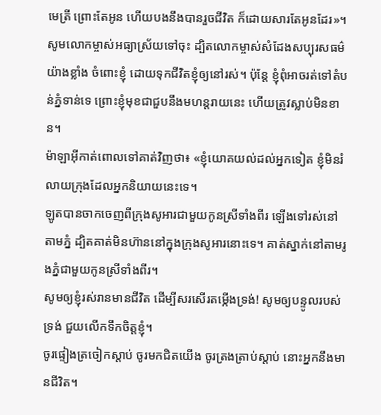មេត្រី ព្រោះតែអូន ហើយបងនឹងបានរួចជីវិត ក៏ដោយសារតែអូនដែរ»។
សូមលោកម្ចាស់អធ្យាស្រ័យទៅចុះ ដ្បិតលោកម្ចាស់សំដែងសប្បុរសធម៌យ៉ាងខ្លាំង ចំពោះខ្ញុំ ដោយទុកជីវិតខ្ញុំឲ្យនៅរស់។ ប៉ុន្តែ ខ្ញុំពុំអាចរត់ទៅតំបន់ភ្នំទាន់ទេ ព្រោះខ្ញុំមុខជាជួបនឹងមហន្តរាយនេះ ហើយត្រូវស្លាប់មិនខាន។
ម៉ាឡាអ៊ីកាត់ពោលទៅគាត់វិញថា៖ «ខ្ញុំយោគយល់ដល់អ្នកទៀត ខ្ញុំមិនរំលាយក្រុងដែលអ្នកនិយាយនេះទេ។
ឡូតបានចាកចេញពីក្រុងសូអារជាមួយកូនស្រីទាំងពីរ ឡើងទៅរស់នៅតាមភ្នំ ដ្បិតគាត់មិនហ៊ាននៅក្នុងក្រុងសូអារនោះទេ។ គាត់ស្នាក់នៅតាមរូងភ្នំជាមួយកូនស្រីទាំងពីរ។
សូមឲ្យខ្ញុំរស់រានមានជីវិត ដើម្បីសរសើរតម្កើងទ្រង់! សូមឲ្យបន្ទូលរបស់ទ្រង់ ជួយលើកទឹកចិត្តខ្ញុំ។
ចូរផ្ទៀងត្រចៀកស្ដាប់ ចូរមកជិតយើង ចូរត្រងត្រាប់ស្ដាប់ នោះអ្នកនឹងមានជីវិត។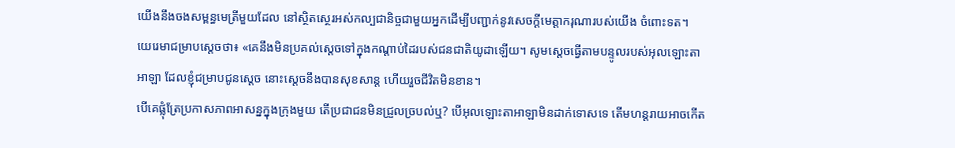យើងនឹងចងសម្ពន្ធមេត្រីមួយដែល នៅស្ថិតស្ថេរអស់កល្បជានិច្ចជាមួយអ្នកដើម្បីបញ្ជាក់នូវសេចក្ដីមេត្តាករុណារបស់យើង ចំពោះទត។
យេរេមាជម្រាបស្ដេចថា៖ «គេនឹងមិនប្រគល់ស្តេចទៅក្នុងកណ្ដាប់ដៃរបស់ជនជាតិយូដាឡើយ។ សូមស្តេចធ្វើតាមបន្ទូលរបស់អុលឡោះតាអាឡា ដែលខ្ញុំជម្រាបជូនស្តេច នោះស្តេចនឹងបានសុខសាន្ត ហើយរួចជីវិតមិនខាន។
បើគេផ្លុំត្រែប្រកាសភាពអាសន្នក្នុងក្រុងមួយ តើប្រជាជនមិនជ្រួលច្របល់ឬ? បើអុលឡោះតាអាឡាមិនដាក់ទោសទេ តើមហន្តរាយអាចកើត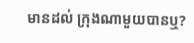មានដល់ ក្រុងណាមួយបានឬ?